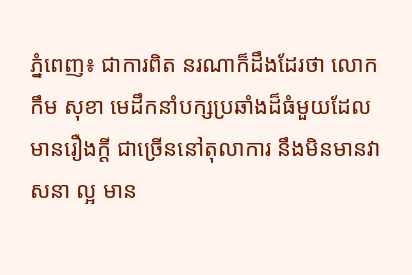ភ្នំពេញ៖ ជាការពិត នរណាក៏ដឹងដែរថា លោក កឹម សុខា មេដឹកនាំបក្សប្រឆាំងដ៏ធំមួយដែលមានរឿងក្ដី ជាច្រើននៅតុលាការ នឹងមិនមានវាសនា ល្អ មាន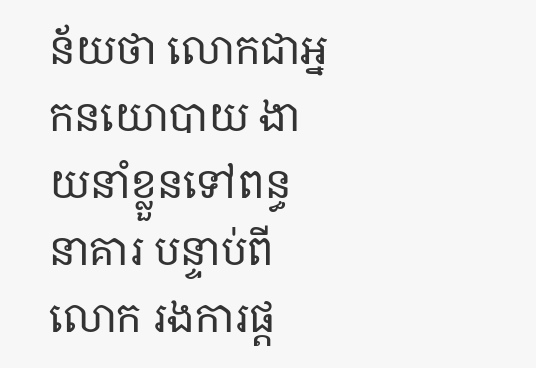ន័យថា លោកជាអ្នកនយោបាយ ងាយនាំខ្លួនទៅពន្ធនាគារ បន្ទាប់ពីលោក រងការផ្ដ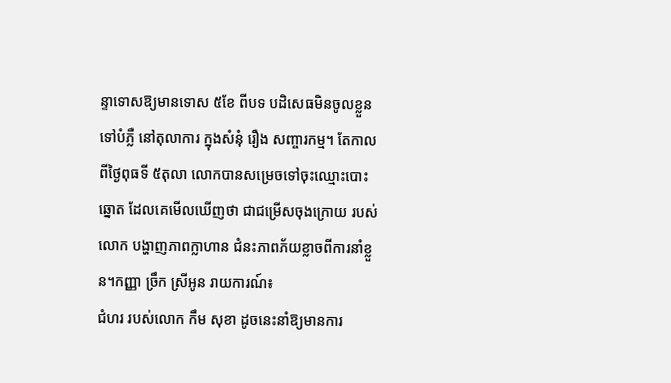ន្ទាទោសឱ្យមានទោស ៥ខែ ពីបទ បដិសេធមិនចូលខ្លួនទៅបំភ្លឺ នៅតុលាការ ក្នុងសំនុំ រឿង សញ្ចារកម្ម។ តែកាលពីថ្ងៃពុធទី ៥តុលា លោកបានសម្រេចទៅចុះឈ្មោះបោះឆ្នោត ដែលគេមើលឃើញថា ជាជម្រើសចុងក្រោយ របស់លោក បង្ហាញភាពក្លាហាន ជំនះភាពភ័យខ្លាចពីការនាំខ្លួន។កញ្ញា ច្រឹក ស្រីអូន រាយការណ៍៖
ជំហរ របស់លោក កឹម សុខា ដូចនេះនាំឱ្យមានការ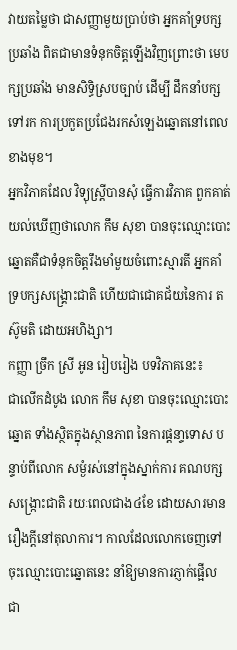វាយតម្លៃថា ជាសញ្ញាមួយប្រាប់ថា អ្នកគាំទ្របក្សប្រឆាំង ពិតជាមានទំនុកចិត្តឡើងវិញព្រោះថា មេបក្សប្រឆាំង មានសិទ្ធិស្របច្បាប់ ដើម្បី ដឹកនាំបក្សទៅរក ការប្រកួតប្រជែងរកសំឡេងឆ្នោតនៅពេលខាងមុខ។
អ្នកវិភាគដែល វិទ្យុស្ត្រីបានសុំ ធ្វើការវិភាគ ពួកគាត់យល់ឃើញថាលោក កឹម សុខា បានចុះឈ្មោះបោះឆ្នោតគឺជាទំនុកចិត្តរឹងមាំមួយចំពោះស្មារតី អ្នកគាំទ្របក្សសង្គ្រោះជាតិ ហើយជាជោគជ័យនៃការ តស៊ូមតិ ដោយអហិង្សា។
កញ្ញា ច្រឹក ស្រី អូន រៀបរៀង បទវិភាគនេះ៖
ជាលើកដំបូង លោក កឹម សុខា បានចុះឈ្មោះបោះឆ្នោត ទាំងស្ថិតក្នុងស្ថានភាព នៃការផ្ដនា្ទទោស បន្ទាប់ពីលោក សម្ងំរស់នៅក្នុងស្នាក់ការ គណបក្សសង្ក្រោះជាតិ រយៈពេលជាង៤ខែ ដោយសារមានរឿងក្ដីនៅតុលាការ។ កាលដែលលោកចេញទៅចុះឈ្មោះបោះឆ្នោតនេះ នាំឱ្យមានការភ្ញាក់ផ្អើល ជា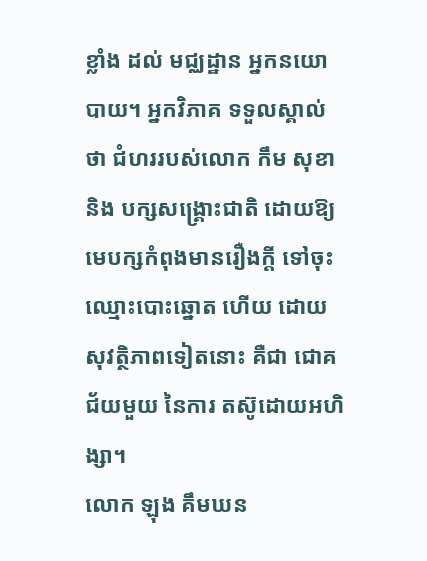ខ្លាំង ដល់ មជ្ឈដ្ឋាន អ្នកនយោបាយ។ អ្នកវិភាគ ទទួលស្គាល់ថា ជំហររបស់លោក កឹម សុខា និង បក្សសង្គ្រោះជាតិ ដោយឱ្យមេបក្សកំពុងមានរឿងក្ដី ទៅចុះឈ្មោះបោះឆ្នោត ហើយ ដោយសុវត្ថិភាពទៀតនោះ គឺជា ជោគជ័យមួយ នៃការ តស៊ូដោយអហិង្សា។
លោក ឡុង គឹមឃន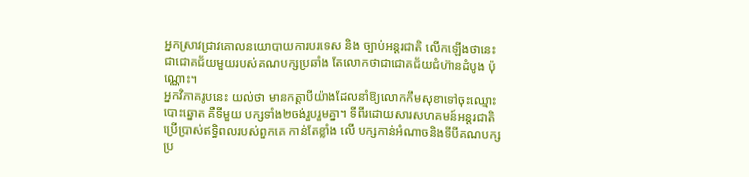អ្នកស្រាវជ្រាវគោលនយោបាយការបរទេស និង ច្បាប់អន្តរជាតិ លើកឡើងថានេះជាជោគជ័យមួយរបស់គណបក្សប្រឆាំង តែលោកថាជាជោគជ័យជំហ៊ានដំបូង ប៉ុណ្ណោះ។
អ្នកវិភាគរូបនេះ យល់ថា មានកត្តាបីយ៉ាងដែលនាំឱ្យលោកកឹមសុខាទៅចុះឈ្មោះបោះឆ្នោត គឺទីមួយ បក្សទាំង២ចង់រួបរួមគ្នា។ ទីពីរដោយសារសហគមន៍អន្តរជាតិ ប្រើប្រាស់ឥទ្ធិពលរបស់ពួកគេ កាន់តែខ្លាំង លើ បក្សកាន់អំណាចនិងទីបីគណបក្សប្រ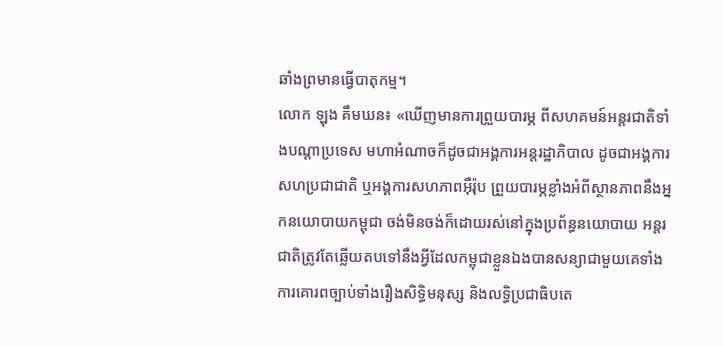ឆាំងព្រមានធ្វើបាតុកម្ម។
លោក ឡុង គឹមឃន៖ «ឃើញមានការព្រួយបារម្ភ ពីសហគមន៍អន្តរជាតិទាំងបណ្តាប្រទេស មហាអំណាចក៏ដូចជាអង្គការអន្តរដ្ឋាភិបាល ដូចជាអង្គការសហប្រជាជាតិ ឬអង្គការសហភាពអ៊ឺរ៉ុប ព្រួយបារម្ភខ្លាំងអំពីស្ថានភាពនឹងអ្នកនយោបាយកម្ពុជា ចង់មិនចង់ក៏ដោយរស់នៅក្នុងប្រព័ន្ធនយោបាយ អន្តរជាតិត្រូវតែឆ្លើយតបទៅនឹងអ្វីដែលកម្ពុជាខ្លួនឯងបានសន្យាជាមួយគេទាំងការគោរពច្បាប់ទាំងរឿងសិទ្ធិមនុស្ស និងលទ្ធិប្រជាធិបតេ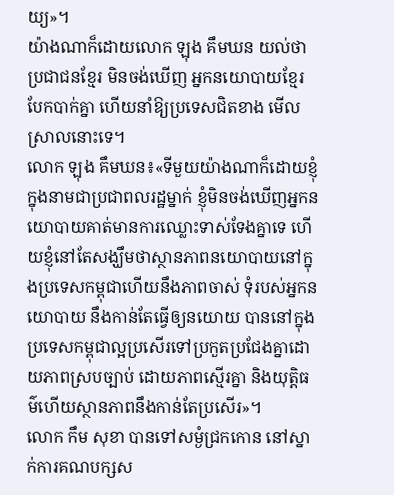យ្យ»។
យ៉ាងណាក៏ដោយលោក ឡុង គឹមឃន យល់ថា ប្រជាជនខ្មែរ មិនចង់ឃើញ អ្នកនយោបាយខ្មែរ បែកបាក់គ្នា ហើយនាំឱ្យប្រទេសជិតខាង មើលស្រាលនោះទេ។
លោក ឡុង គឹមឃន៖«ទីមួយយ៉ាងណាក៏ដោយខ្ញុំក្នុងនាមជាប្រជាពលរដ្ឋម្នាក់ ខ្ញុំមិនចង់ឃើញអ្នកនយោបាយគាត់មានការឈ្លោះទាស់ទែងគ្នាទេ ហើយខ្ញុំនៅតែសង្ឃឹមថាស្ថានភាពនយោបាយនៅក្នុងប្រទេសកម្ពុជាហើយនឹងភាពចាស់ ទុំរបស់អ្នកនយោបាយ នឹងកាន់តែធ្វើឲ្យនយោយ បាននៅក្នុងប្រទេសកម្ពុជាល្អប្រសើរទៅប្រកួតប្រជែងគ្នាដោយភាពស្របច្បាប់ ដោយភាពស្មើរគ្នា និងយុត្តិធម៌ហើយស្ថានភាពនឹងកាន់តែប្រសើរ»។
លោក កឹម សុខា បានទៅសម្ងំជ្រកកោន នៅស្នាក់ការគណបក្សស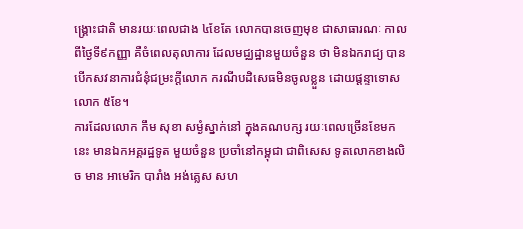ង្គ្រោះជាតិ មានរយៈពេលជាង ៤ខែតែ លោកបានចេញមុខ ជាសាធារណៈ កាលពីថ្ងៃទី៩កញ្ញា គឺចំពេលតុលាការ ដែលមជ្ឈដ្ឋានមួយចំនួន ថា មិនឯករាជ្យ បានបើកសវនាការជំនុំជម្រះក្ដីលោក ករណីបដិសេធមិនចូលខ្លួន ដោយផ្ដន្ទាទោសលោក ៥ខែ។
ការដែលលោក កឹម សុខា សម្ងំស្នាក់នៅ ក្នុងគណបក្ស រយៈពេលច្រើនខែមកនេះ មានឯកអគ្គរដ្ឋទូត មួយចំនួន ប្រចាំនៅកម្ពុជា ជាពិសេស ទូតលោកខាងលិច មាន អាមេរិក បារាំង អង់គ្លេស សហ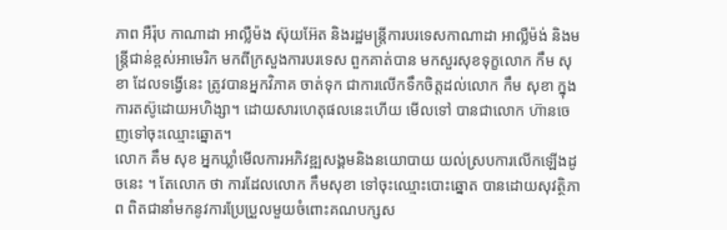ភាព អឺរ៉ុប កាណាដា អាល្លឺម៉ង ស៊ុយអ៊ែត និងរដ្ឋមន្ត្រីការបរទេសកាណាដា អាល្លឺម៉ង់ និងមន្ត្រីជាន់ខ្ពស់អាមេរិក មកពីក្រសួងការបរទេស ពួកគាត់បាន មកសួរសុខទុក្ខលោក កឹម សុខា ដែលទង្វើនេះ ត្រូវបានអ្នកវិភាគ ចាត់ទុក ជាការលើកទឹកចិត្តដល់លោក កឹម សុខា ក្នុងការតស៊ូដោយអហិង្សា។ ដោយសារហេតុផលនេះហើយ មើលទៅ បានជាលោក ហ៊ានចេញទៅចុះឈ្មោះឆ្នោត។
លោក គឹម សុខ អ្នកឃ្លាំមើលការអភិវឌ្ឍសង្គមនិងនយោបាយ យល់ស្របការលើកឡើងដូចនេះ ។ តែលោក ថា ការដែលលោក កឹមសុខា ទៅចុះឈ្មោះបោះឆ្នោត បានដោយសុវត្ថិភាព ពិតជានាំមកនូវការប្រែប្រួលមួយចំពោះគណបក្សស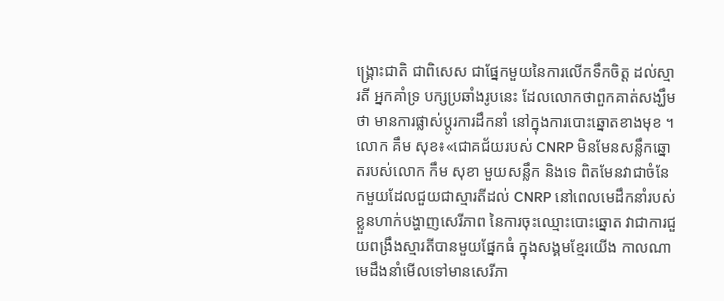ង្គ្រោះជាតិ ជាពិសេស ជាផ្នែកមួយនៃការលើកទឹកចិត្ត ដល់ស្មារតី អ្នកគាំទ្រ បក្សប្រឆាំងរូបនេះ ដែលលោកថាពួកគាត់សង្ឃឹមថា មានការផ្លាស់ប្ដូរការដឹកនាំ នៅក្នុងការបោះឆ្នោតខាងមុខ ។
លោក គឹម សុខ៖«ជោគជ័យរបស់ CNRP មិនមែនសន្លឹកឆ្នោតរបស់លោក កឹម សុខា មួយសន្លឹក និងទេ ពិតមែនវាជាចំនែកមួយដែលជួយជាស្មារតីដល់ CNRP នៅពេលមេដឹកនាំរបស់ខ្លួនហាក់បង្ហាញសេរីភាព នៃការចុះឈ្មោះបោះឆ្នោត វាជាការជួយពង្រឹងស្មារតីបានមួយផ្នែកធំ ក្នុងសង្គមខ្មែរយើង កាលណាមេដឹងនាំមើលទៅមានសេរីភា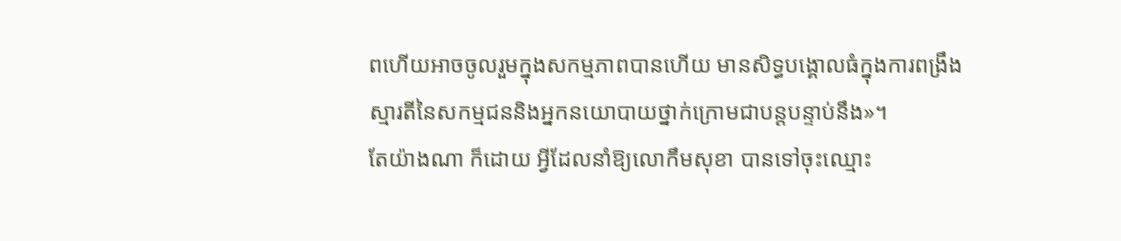ពហើយអាចចូលរួមក្នុងសកម្មភាពបានហើយ មានសិទ្ធបង្គោលធំក្នុងការពង្រឹងស្មារតីនៃសកម្មជននិងអ្នកនយោបាយថ្នាក់ក្រោមជាបន្តបន្ទាប់នឹង»។
តែយ៉ាងណា ក៏ដោយ អ្វីដែលនាំឱ្យលោកឹមសុខា បានទៅចុះឈ្មោះ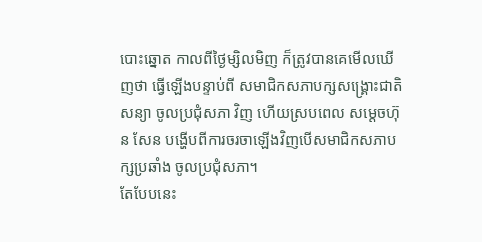បោះឆ្នោត កាលពីថ្ងៃម្សិលមិញ ក៏ត្រូវបានគេមើលឃើញថា ធ្វើឡើងបន្ទាប់ពី សមាជិកសភាបក្សសង្គ្រោះជាតិសន្យា ចូលប្រជុំសភា វិញ ហើយស្របពេល សម្ដេចហ៊ុន សែន បង្ហើបពីការចរចាឡើងវិញបើសមាជិកសភាបក្សប្រឆាំង ចូលប្រជុំសភា។
តែបែបនេះ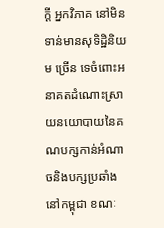ក្ដី អ្នកវិភាគ នៅមិនទាន់មានសុទិដ្ឋិនិយម ច្រើន ទេចំពោះអនាគតដំណោះស្រាយនយោបាយនៃគណបក្សកាន់អំណាចនិងបក្សប្រឆាំងនៅកម្ពុជា ខណៈ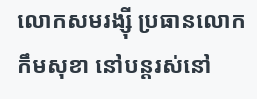លោកសមរង្ស៊ី ប្រធានលោកកឹមសុខា នៅបន្តរស់នៅ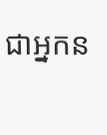ជាអ្នកន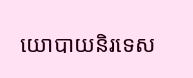យោបាយនិរទេស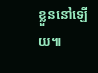ខ្លួននៅឡើយ៕